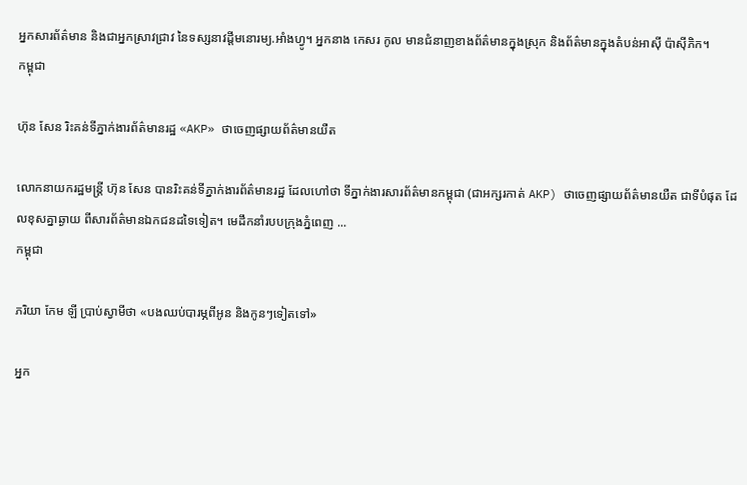អ្នកសារព័ត៌មាន និងជាអ្នកស្រាវជ្រាវ នៃទស្សនាវដ្ដីមនោរម្យ.អាំងហ្វូ។ អ្នកនាង កេសរ កូល មានជំនាញខាងព័ត៌មានក្នុងស្រុក និងព័ត៌មានក្នុងតំបន់អាស៊ី ប៉ាស៊ីភិក។
កម្ពុជា

ហ៊ុន សែន រិះគន់ទីភ្នាក់ងារព័ត៌មានរដ្ឋ «AKP» ថាចេញផ្សាយព័ត៌មានយឺត

លោកនាយករដ្ឋមន្ត្រី ហ៊ុន សែន បានរិះគន់ទីភ្នាក់ងារព័ត៌មានរដ្ឋ ដែលហៅថា ទីភ្នាក់ងារសារព័ត៌មានកម្ពុជា (ជាអក្សរកាត់ AKP) ថាចេញផ្សាយព័ត៌មានយឺត ជាទីបំផុត ដែលខុសគ្នាឆ្ងាយ ពីសារព័ត៌មានឯកជនដទៃទៀត។ មេដឹកនាំរបបក្រុងភ្នំពេញ ...
កម្ពុជា

ភរិយា កែម ឡី ប្រាប់ស្វាមីថា «បងឈប់បារម្ភពីអូន និងកូនៗទៀតទៅ»

អ្នក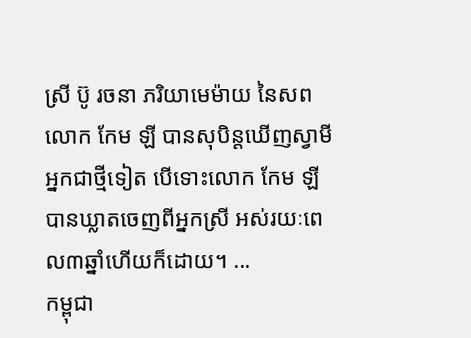ស្រី ប៊ូ រចនា ភរិយាមេម៉ាយ នៃសពលោក កែម ឡី បានសុបិន្តឃើញស្វាមីអ្នកជាថ្មីទៀត បើទោះលោក កែម ឡី បានឃ្លាតចេញពីអ្នកស្រី អស់រយៈពេល៣ឆ្នាំហើយក៏ដោយ។ ...
កម្ពុជា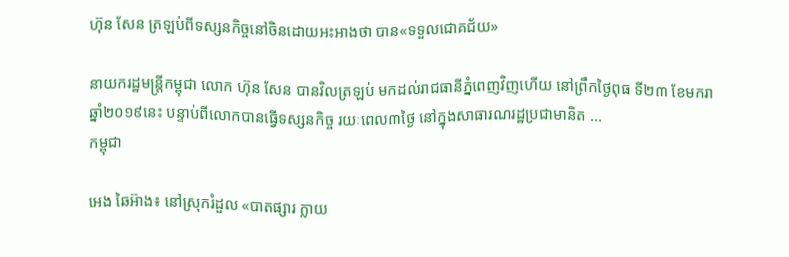ហ៊ុន សែន ត្រឡប់ពីទស្សនកិច្ចនៅចិនដោយអះអាងថា បាន«ទទួលជោគជ័យ»

នាយករដ្ឋមន្ត្រីកម្ពុជា លោក ហ៊ុន សែន បានវិលត្រឡប់ មកដល់រាជធានីភ្នំពេញវិញហើយ នៅព្រឹកថ្ងៃពុធ ទី២៣ ខែមករា ឆ្នាំ២០១៩នេះ បន្ទាប់ពីលោកបានធ្វើទស្សនកិច្ច រយៈពេល៣ថ្ងៃ នៅក្នុងសាធារណរដ្ឋប្រជាមានិត ...
កម្ពុជា

អេង ឆៃអ៊ាង៖ នៅស្រុករំដួល «បាតផ្សារ ក្លាយ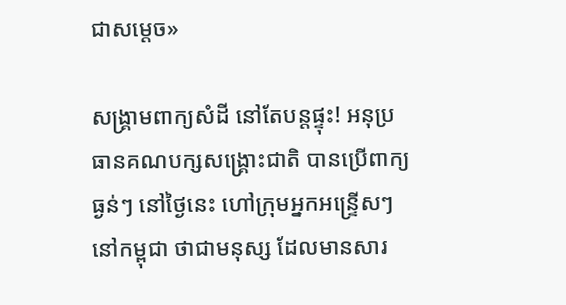ជាសម្ដេច»

សង្គ្រាមពាក្យសំដី នៅតែបន្តផ្ទុះ! អនុប្រធានគណបក្សសង្គ្រោះជាតិ បានប្រើពាក្យធ្ងន់ៗ នៅថ្ងៃនេះ ហៅក្រុមអ្នកអន្ទ្រើសៗ នៅកម្ពុជា ថាជាមនុស្ស ដែលមានសារ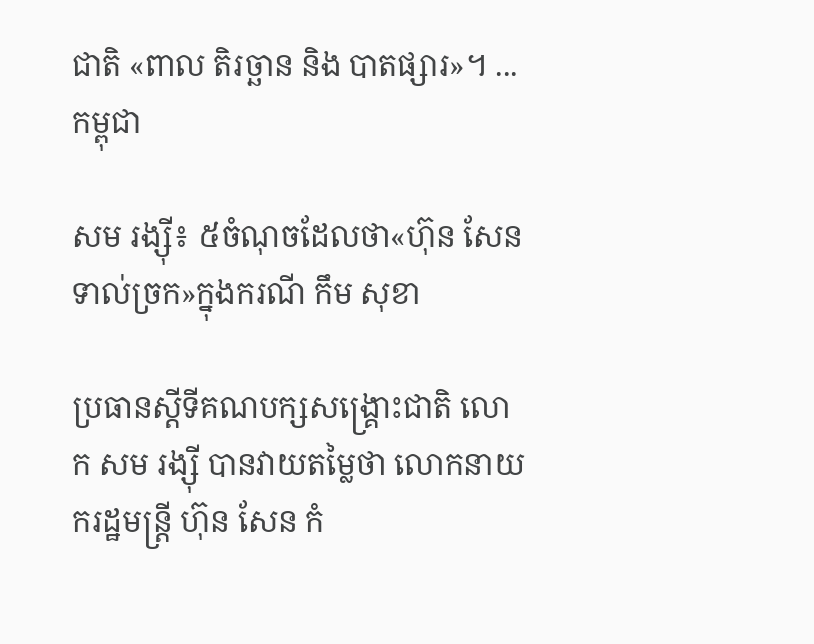ជាតិ «ពាល តិរច្ឆាន និង បាតផ្សារ»។ ...
កម្ពុជា

សម រង្ស៊ី៖ ៥ចំណុចដែលថា«ហ៊ុន សែន ទាល់ច្រក»ក្នុងករណី កឹម សុខា

ប្រធានស្ដីទីគណបក្សសង្គ្រោះជាតិ លោក សម រង្ស៊ី បានវាយតម្លៃថា លោកនាយករដ្ឋមន្ត្រី ហ៊ុន សែន កំ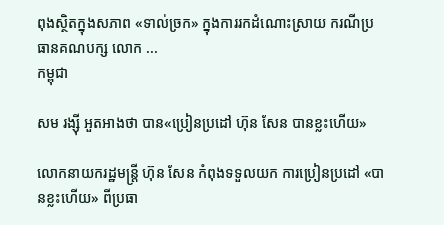ពុងស្ថិតក្នុងសភាព «ទាល់ច្រក» ក្នុងការរកដំណោះស្រាយ ករណីប្រធានគណបក្ស លោក ...
កម្ពុជា

សម រង្ស៊ី អួតអាងថា បាន«ប្រៀនប្រដៅ ហ៊ុន សែន បានខ្លះហើយ»

លោកនាយករដ្ឋមន្ត្រី ហ៊ុន សែន កំពុងទទួលយក ការប្រៀនប្រដៅ «បានខ្លះហើយ» ពីប្រធា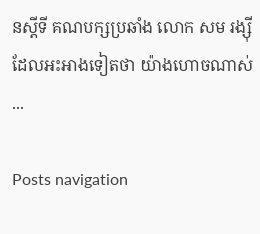នស្ដីទី គណបក្សប្រឆាំង លោក សម រង្ស៊ី ដែលអះអាងទៀតថា យ៉ាងហោចណាស់ ...

Posts navigation